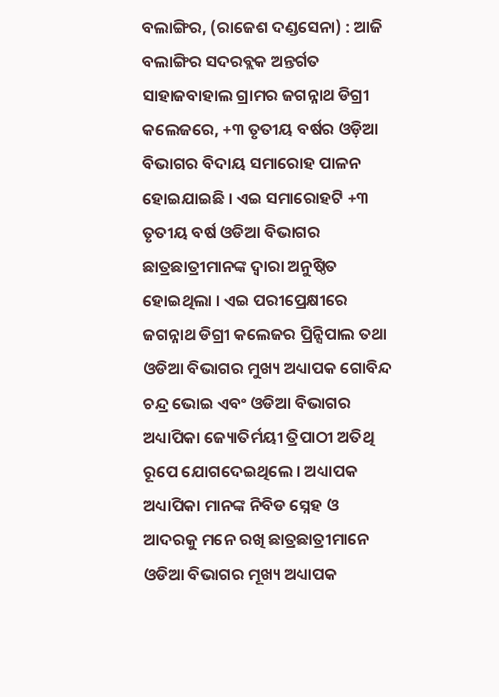ବଲାଙ୍ଗିର, (ରାଜେଶ ଦଣ୍ଡସେନା) : ଆଜି ବଲାଙ୍ଗିର ସଦରବ୍ଲକ ଅନ୍ତର୍ଗତ ସାହାଜବାହାଲ ଗ୍ରାମର ଜଗନ୍ନାଥ ଡିଗ୍ରୀ କଲେଜରେ, +୩ ତୃତୀୟ ବର୍ଷର ଓଡ଼ିଆ ବିଭାଗର ବିଦାୟ ସମାରୋହ ପାଳନ ହୋଇଯାଇଛି । ଏଇ ସମାରୋହଟି +୩ ତୃତୀୟ ବର୍ଷ ଓଡିଆ ବିଭାଗର ଛାତ୍ରଛାତ୍ରୀମାନଙ୍କ ଦ୍ୱାରା ଅନୁଷ୍ଠିତ ହୋଇଥିଲା । ଏଇ ପରୀପ୍ରେକ୍ଷୀରେ ଜଗନ୍ନାଥ ଡିଗ୍ରୀ କଲେଜର ପ୍ରିନ୍ସିପାଲ ତଥା ଓଡିଆ ବିଭାଗର ମୁଖ୍ୟ ଅଧ୍ୟାପକ ଗୋବିନ୍ଦ ଚନ୍ଦ୍ର ଭୋଇ ଏବଂ ଓଡିଆ ବିଭାଗର ଅଧ୍ୟାପିକା ଜ୍ୟୋତିର୍ମୟୀ ତ୍ରିପାଠୀ ଅତିଥି ରୂପେ ଯୋଗଦେଇଥିଲେ । ଅଧ୍ୟାପକ ଅଧ୍ୟାପିକା ମାନଙ୍କ ନିବିଡ ସ୍ନେହ ଓ ଆଦରକୁ ମନେ ରଖି ଛାତ୍ରଛାତ୍ରୀମାନେ ଓଡିଆ ବିଭାଗର ମୂଖ୍ୟ ଅଧ୍ୟାପକ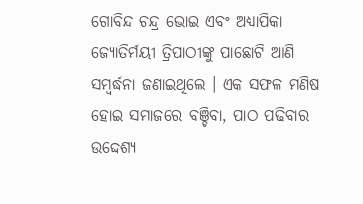ଗୋବିନ୍ଦ ଚନ୍ଦ୍ର ଭୋଇ ଏବଂ ଅଧ୍ୟାପିକା ଜ୍ୟୋତିର୍ମୟୀ ତ୍ରିପାଠୀଙ୍କୁ ପାଛୋଟି ଆଣି ସମ୍ବର୍ଦ୍ଧନା ଜଣାଇଥିଲେ । ଏକ ସଫଳ ମଣିଷ ହୋଇ ସମାଜରେ ବଞ୍ଚିବା, ପାଠ ପଢିବାର ଉଦ୍ଦେଶ୍ୟ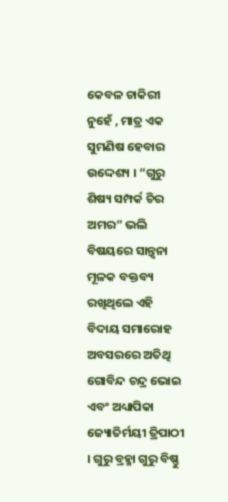କେବଳ ଚାକିରୀ ନୁହେଁ , ମାତ୍ର ଏକ ସୁମଣିଷ ହେବାର ଉଦ୍ଦେଶ୍ୟ । “ଗୁରୁ ଶିଷ୍ୟ ସମ୍ପର୍କ ଚିର ଅମର” ଭଲି ବିଷୟରେ ସାନ୍ତ୍ଵନା ମୂଳକ ବକ୍ତବ୍ୟ ରଖିଥିଲେ ଏହି ବିଦାୟ ସମାରୋହ ଅବସରରେ ଅତିଥି ଗୋବିନ୍ଦ ଚନ୍ଦ୍ର ଭୋଇ ଏବଂ ଅଧ୍ୟାପିକା ଜ୍ୟୋତିର୍ମୟୀ ତ୍ରିପାଠୀ । ଗୁରୁ ବ୍ରହ୍ମା ଗୁରୁ ବିଷ୍ଣୁ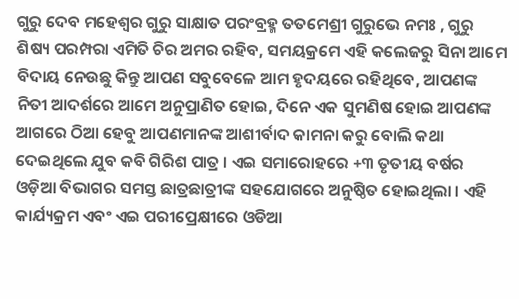ଗୁରୁ ଦେବ ମହେଶ୍ୱର ଗୁରୁ ସାକ୍ଷାତ ପରଂବ୍ରହ୍ମ ତତମେଶ୍ରୀ ଗୁରୁଭେ ନମଃ , ଗୁରୁ ଶିଷ୍ୟ ପରମ୍ପରା ଏମିତି ଚିର ଅମର ରହିବ, ସମୟକ୍ରମେ ଏହି କଲେଜରୁ ସିନା ଆମେ ବିଦାୟ ନେଉଛୁ କିନ୍ତୁ ଆପଣ ସବୁବେଳେ ଆମ ହୃଦୟରେ ରହିଥିବେ, ଆପଣଙ୍କ ନିତୀ ଆଦର୍ଶରେ ଆମେ ଅନୁପ୍ରାଣିତ ହୋଇ, ଦିନେ ଏକ ସୁମଣିଷ ହୋଇ ଆପଣଙ୍କ ଆଗରେ ଠିଆ ହେବୁ ଆପଣମାନଙ୍କ ଆଶୀର୍ବାଦ କାମନା କରୁ ବୋଲି କଥା ଦେଇଥିଲେ ଯୁବ କବି ଗିରିଶ ପାତ୍ର । ଏଇ ସମାରୋହରେ +୩ ତୃତୀୟ ବର୍ଷର ଓଡ଼ିଆ ବିଭାଗର ସମସ୍ତ ଛାତ୍ରଛାତ୍ରୀଙ୍କ ସହଯୋଗରେ ଅନୁଷ୍ଠିତ ହୋଇଥିଲା । ଏହି କାର୍ଯ୍ୟକ୍ରମ ଏବଂ ଏଇ ପରୀପ୍ରେକ୍ଷୀରେ ଓଡିଆ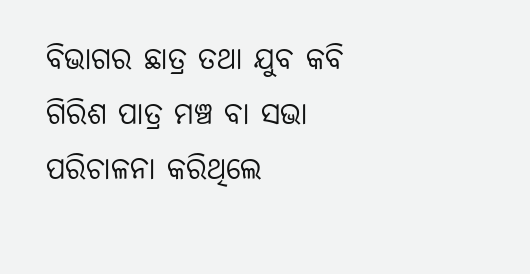ବିଭାଗର ଛାତ୍ର ତଥା ଯୁବ କବି ଗିରିଶ ପାତ୍ର ମଞ୍ଚ ବା ସଭା ପରିଚାଳନା କରିଥିଲେ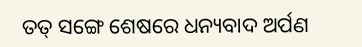ତତ୍ ସଙ୍ଗେ ଶେଷରେ ଧନ୍ୟବାଦ ଅର୍ପଣ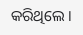କରିଥିଲେ ।